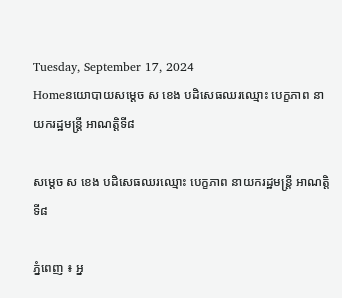Tuesday, September 17, 2024
Homeនយោបាយសម្តេច ស ខេង បដិសេធឈរឈ្មោះ បេក្ខភាព នាយករដ្ឋមន្ត្រី អាណត្តិទី៨

សម្តេច ស ខេង បដិសេធឈរឈ្មោះ បេក្ខភាព នាយករដ្ឋមន្ត្រី អាណត្តិទី៨

ភ្នំពេញ ៖ អ្ន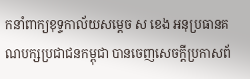កនាំពាក្យខុទ្ទកាល័យសម្តេច ស ខេង អនុប្រធានគណបក្សប្រជាជនកម្ពុជា បានចេញសេចក្តីប្រកាសព័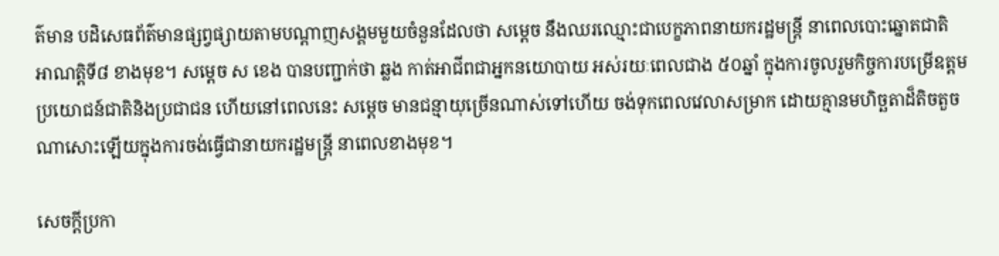ត៌មាន បដិសេធព័ត៌មានផ្សព្វផ្សាយតាមបណ្តាញសង្គមមួយចំនួនដែលថា សម្តេច នឹងឈរឈ្មោះជាបេក្ខភាពនាយករដ្ឋមន្ត្រី នាពេលបោះឆ្នោតជាតិ អាណត្តិទី៨ ខាងមុខ។ សម្តេច ស ខេង បានបញ្ជាក់ថា ឆ្លង កាត់អាជីពជាអ្នកនយោបាយ អស់រយៈពេលជាង ៥០ឆ្នាំ ក្នុងការចូលរួមកិច្ចការបម្រើឧត្តមប្រយោជន៍ជាតិនិងប្រជាជន ហើយនៅពេលនេះ សម្តេច មានជន្មាយុច្រើនណាស់ទៅហើយ ចង់ទុកពេលវេលាសម្រាក ដោយគ្មានមហិច្ឆតាដ៏តិចតួចណាសោះឡើយក្នុងការចង់ធ្វើជានាយករដ្ឋមន្ត្រី នាពេលខាងមុខ។

សេចក្តីប្រកា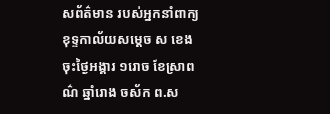សព័ត៌មាន របស់អ្នកនាំពាក្យខុទ្ទកាល័យសម្តេច ស ខេង ចុះថ្ងៃអង្គារ ១រោច ខែស្រាពណ៌ ឆ្នាំរោង ចស័ក ព.ស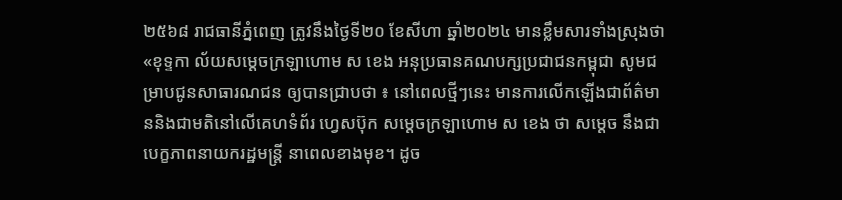២៥៦៨ រាជធានីភ្នំពេញ ត្រូវនឹងថ្ងៃទី២០ ខែសីហា ឆ្នាំ២០២៤ មានខ្លឹមសារទាំងស្រុងថា «ខុទ្ទកា ល័យសម្តេចក្រឡាហោម ស ខេង អនុប្រធានគណបក្សប្រជាជនកម្ពុជា សូមជម្រាបជូនសាធារណជន ឲ្យបានជ្រាបថា ៖ នៅពេលថ្មីៗនេះ មានការលើកឡើងជាព័ត៌មាននិងជាមតិនៅលើគេហទំព័រ ហ្វេសប៊ុក សម្តេចក្រឡាហោម ស ខេង ថា សម្តេច នឹងជាបេក្ខភាពនាយករដ្ឋមន្ត្រី នាពេលខាងមុខ។ ដូច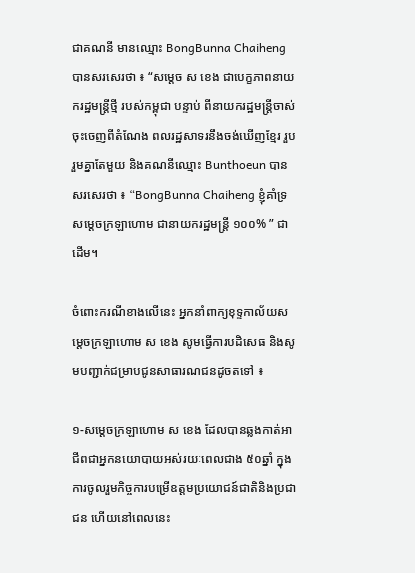ជាគណនី មានឈ្មោះ BongBunna Chaiheng បានសរសេរថា ៖ “សម្តេច ស ខេង ជាបេក្ខភាពនាយករដ្ឋមន្ត្រីថ្មី របស់កម្ពុជា បន្ទាប់ ពីនាយករដ្ឋមន្ត្រីចាស់ ចុះចេញពីតំណែង ពលរដ្ឋសាទរនឹងចង់ឃើញខ្មែរ រួបរួមគ្នាតែមួយ និងគណនីឈ្មោះ Bunthoeun បានសរសេរថា ៖ “BongBunna Chaiheng ខ្ញុំគាំទ្រសម្តេចក្រឡាហោម ជានាយករដ្ឋមន្ត្រី ១០០% ” ជាដើម។

ចំពោះករណីខាងលើនេះ អ្នកនាំពាក្យខុទ្ទកាល័យសម្តេចក្រឡាហោម ស ខេង សូមធ្វើការបដិសេធ និងសូមបញ្ជាក់ជម្រាបជូនសាធារណជនដូចតទៅ ៖

១-សម្តេចក្រឡាហោម ស ខេង ដែលបានឆ្លងកាត់អាជីពជាអ្នកនយោបាយអស់រយៈពេលជាង ៥០ឆ្នាំ ក្នុងការចូលរួមកិច្ចការបម្រើឧត្តមប្រយោជន៍ជាតិនិងប្រជាជន ហើយនៅពេលនេះ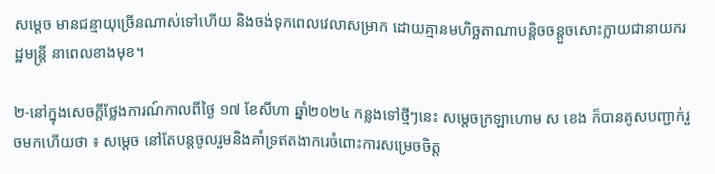សម្តេច មានជន្មាយុច្រើនណាស់ទៅហើយ និងចង់ទុកពេលវេលាសម្រាក ដោយគ្មានមហិច្ឆតាណាបន្តិចចន្តួចសោះក្លាយជានាយករដ្ឋមន្ត្រី នាពេលខាងមុខ។

២-នៅក្នុងសេចក្តីថ្លែងការណ៍កាលពីថ្ងៃ ១៧ ខែសីហា ឆ្នាំ២០២៤ កន្លងទៅថ្មីៗនេះ សម្តេចក្រឡាហោម ស ខេង ក៏បានគូសបញ្ជាក់រួចមកហើយថា ៖ សម្តេច នៅតែបន្តចូលរួមនិងគាំទ្រឥតងាករេចំពោះការសម្រេចចិត្ត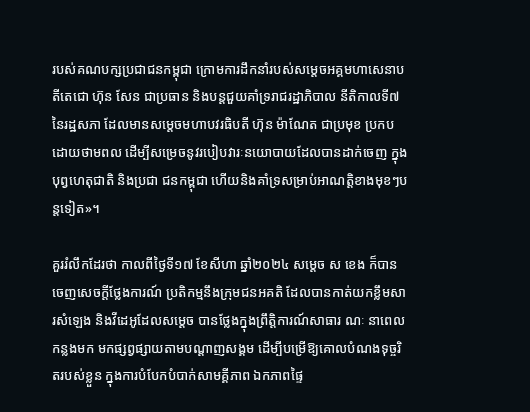របស់គណបក្សប្រជាជនកម្ពុជា ក្រោមការដឹកនាំរបស់សម្តេចអគ្គមហាសេនាបតីតេជោ ហ៊ុន សែន ជាប្រធាន និងបន្តជួយគាំទ្ររាជរដ្ឋាភិបាល នីតិកាលទី៧ នៃរដ្ឋសភា ដែលមានសម្តេចមហាបវរធិបតី ហ៊ុន ម៉ាណែត ជាប្រមុខ ប្រកបដោយថាមពល ដើម្បីសម្រេចនូវរបៀបវារៈនយោបាយដែលបានដាក់ចេញ ក្នុងបុព្វហេតុជាតិ និងប្រជា ជនកម្ពុជា ហើយនិងគាំទ្រសម្រាប់អាណត្តិខាងមុខៗបន្តទៀត»។

គួររំលឹកដែរថា កាលពីថ្ងៃទី១៧ ខែសីហា ឆ្នាំ២០២៤ សម្តេច ស ខេង ក៏បានចេញសេចក្តីថ្លែងការណ៍ ប្រតិកម្មនឹងក្រុមជនអគតិ ដែលបានកាត់យកខ្លឹមសារសំឡេង និងវីដេអូដែលសម្តេច បានថ្លែងក្នុងព្រឹត្តិការណ៍សាធារ ណៈ នាពេលកន្លងមក មកផ្សព្វផ្សាយតាមបណ្តាញសង្គម ដើម្បីបម្រើឱ្យគោលបំណងទុច្ចរិតរបស់ខ្លួន ក្នុងការបំបែកបំបាក់សាមគ្គីភាព ឯកភាពផ្ទៃ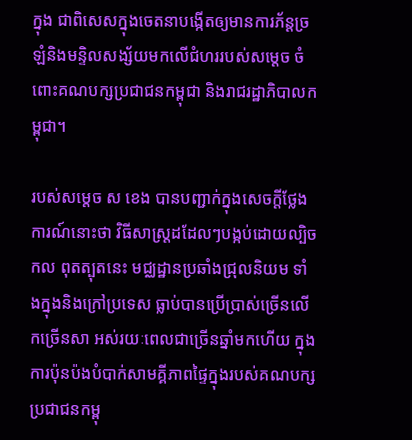ក្នុង ជាពិសេសក្នុងចេតនាបង្កើតឲ្យមានការភ័ន្តច្រឡំនិងមន្ទិលសង្ស័យមកលើជំហររបស់សម្តេច ចំពោះគណបក្សប្រជាជនកម្ពុជា និងរាជរដ្ឋាភិបាលកម្ពុជា។

របស់សម្តេច ស ខេង បានបញ្ជាក់ក្នុងសេចក្តីថ្លែងការណ៍នោះថា វិធីសាស្ត្រដដែលៗបង្កប់ដោយល្បិចកល ពុតត្បុតនេះ មជ្ឈដ្ឋានប្រឆាំងជ្រុលនិយម ទាំងក្នុងនិងក្រៅប្រទេស ធ្លាប់បានប្រើប្រាស់ច្រើនលើកច្រើនសា អស់រយៈពេលជាច្រើនឆ្នាំមកហើយ ក្នុងការប៉ុនប៉ងបំបាក់សាមគ្គីភាពផ្ទៃក្នុងរបស់គណបក្សប្រជាជនកម្ពុ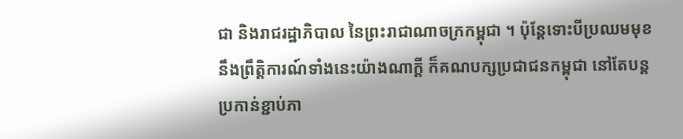ជា និងរាជរដ្ឋាភិបាល នៃព្រះរាជាណាចក្រកម្ពុជា ។ ប៉ុន្តែទោះបីប្រឈមមុខនឹងព្រឹត្តិការណ៍ទាំងនេះយ៉ាងណាក្តី ក៏គណបក្សប្រជាជនកម្ពុជា នៅតែបន្តប្រកាន់ខ្ជាប់ភា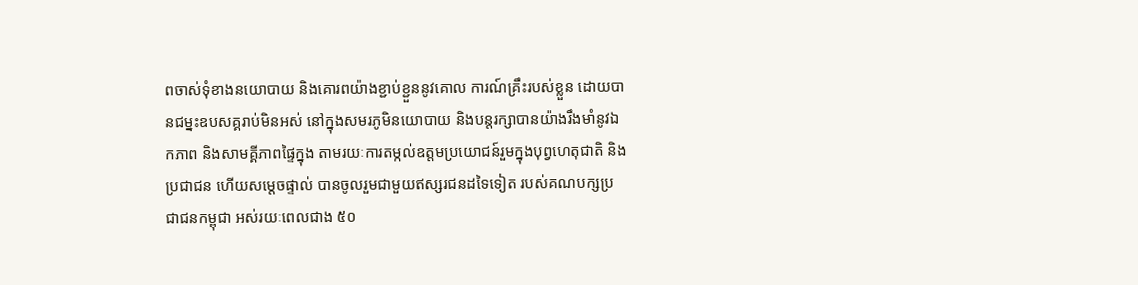ពចាស់ទុំខាងនយោបាយ និងគោរពយ៉ាងខ្ជាប់ខ្ជួននូវគោល ការណ៍គ្រឹះរបស់ខ្លួន ដោយបានជម្នះឧបសគ្គរាប់មិនអស់ នៅក្នុងសមរភូមិនយោបាយ និងបន្តរក្សាបានយ៉ាងរឹងមាំនូវឯកភាព និងសាមគ្គីភាពផ្ទៃក្នុង តាមរយៈការតម្កល់ឧត្តមប្រយោជន៍រួមក្នុងបុព្វហេតុជាតិ និងប្រជាជន ហើយសម្តេចផ្ទាល់ បានចូលរួមជាមួយឥស្សរជនដទៃទៀត របស់គណបក្សប្រជាជនកម្ពុជា អស់រយៈពេលជាង ៥០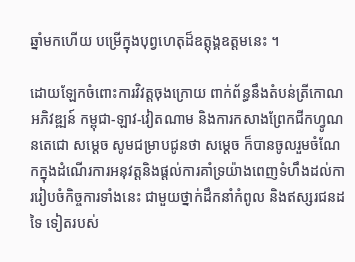ឆ្នាំមកហើយ បម្រើក្នុងបុព្វហេតុដ៏ឧត្តុង្គឧត្តមនេះ ។

ដោយឡែកចំពោះការវិវត្តចុងក្រោយ ពាក់ព័ន្ធនឹងតំបន់ត្រីកោណអភិវឌ្ឍន៍ កម្ពុជា-ឡាវ-វៀតណាម និងការកសាងព្រែកជីកហ្វូណនតេជោ សម្តេច សូមជម្រាបជូនថា សម្តេច ក៏បានចូលរួមចំណែកក្នុងដំណើរការអនុវត្តនិងផ្តល់ការគាំទ្រយ៉ាងពេញទំហឹងដល់ការរៀបចំកិច្ចការទាំងនេះ ជាមួយថ្នាក់ដឹកនាំកំពូល និងឥស្សរជនដទៃ ទៀតរបស់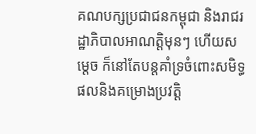គណបក្សប្រជាជនកម្ពុជា និងរាជរដ្ឋាភិបាលអាណត្តិមុនៗ ហើយសម្តេច ក៏នៅតែបន្តគាំទ្រចំពោះសមិទ្ធផលនិងគម្រោងប្រវត្តិ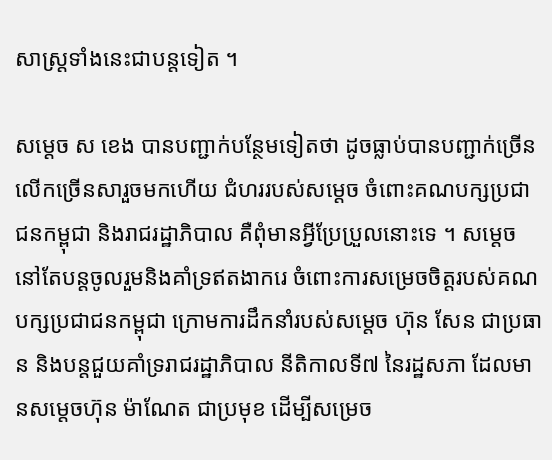សាស្ត្រទាំងនេះជាបន្តទៀត ។

សម្តេច ស ខេង បានបញ្ជាក់បន្ថែមទៀតថា ដូចធ្លាប់បានបញ្ជាក់ច្រើនលើកច្រើនសារួចមកហើយ ជំហររបស់សម្តេច ចំពោះគណបក្សប្រជាជនកម្ពុជា និងរាជរដ្ឋាភិបាល គឺពុំមានអ្វីប្រែប្រួលនោះទេ ។ សម្តេច នៅតែបន្តចូលរួមនិងគាំទ្រឥតងាករេ ចំពោះការសម្រេចចិត្តរបស់គណបក្សប្រជាជនកម្ពុជា ក្រោមការដឹកនាំរបស់សម្តេច ហ៊ុន សែន ជាប្រធាន និងបន្តជួយគាំទ្ររាជរដ្ឋាភិបាល នីតិកាលទី៧ នៃរដ្ឋសភា ដែលមានសម្តេចហ៊ុន ម៉ាណែត ជាប្រមុខ ដើម្បីសម្រេច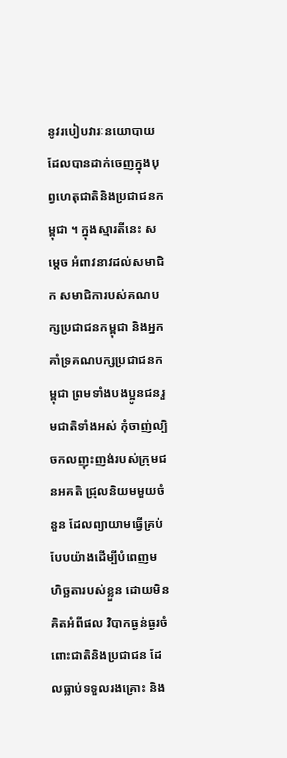នូវរបៀបវារៈនយោបាយដែលបានដាក់ចេញក្នុងបុព្វហេតុជាតិនិងប្រជាជនកម្ពុជា ។ ក្នុងស្មារតីនេះ សម្តេច អំពាវនាវដល់សមាជិក សមាជិការបស់គណបក្សប្រជាជនកម្ពុជា និងអ្នកគាំទ្រគណបក្សប្រជាជនកម្ពុជា ព្រមទាំងបងប្អូនជនរួមជាតិទាំងអស់ កុំចាញ់ល្បិចកលញុះញង់របស់ក្រុមជនអគតិ ជ្រុលនិយមមួយចំនួន ដែលព្យាយាមធ្វើគ្រប់បែបយ៉ាងដើម្បីបំពេញមហិច្ឆតារបស់ខ្លួន ដោយមិនគិតអំពីផល វិបាកធ្ងន់ធ្ងរចំពោះជាតិនិងប្រជាជន ដែលធ្លាប់ទទួលរងគ្រោះ និង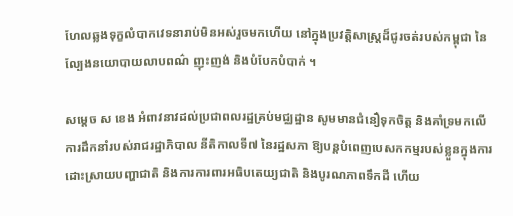ហែលឆ្លងទុក្ខលំបាកវេទនារាប់មិនអស់រួចមកហើយ នៅក្នុងប្រវត្តិសាស្ត្រដ៏ជូរចត់របស់កម្ពុជា នៃល្បែងនយោបាយលាបពណ៌ ញុះញង់ និងបំបែកបំបាក់ ។

សម្តេច ស ខេង អំពាវនាវដល់ប្រជាពលរដ្ឋគ្រប់មជ្ឈដ្ឋាន សូមមានជំនឿទុកចិត្ត និងគាំទ្រមកលើការដឹកនាំរបស់រាជរដ្ឋាភិបាល នីតិកាលទី៧ នៃរដ្ឋសភា ឱ្យបន្តបំពេញបេសកកម្មរបស់ខ្លួនក្នុងការដោះស្រាយបញ្ហាជាតិ និងការការពារអធិបតេយ្យជាតិ និងបូរណភាពទឹកដី ហើយ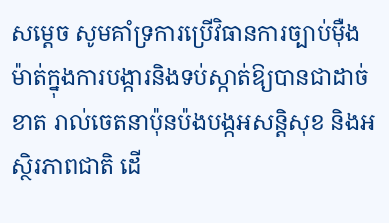សម្តេច សូមគាំទ្រការប្រើវិធានការច្បាប់ម៉ឺងម៉ាត់ក្នុងការបង្ការនិងទប់ស្កាត់ឱ្យបានជាដាច់ខាត រាល់ចេតនាប៉ុនប៉ងបង្កអសន្តិសុខ និងអស្ថិរភាពជាតិ ដើ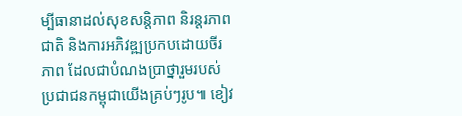ម្បីធានាដល់សុខសន្តិភាព និរន្តរភាពជាតិ និងការអភិវឌ្ឍប្រកបដោយចីរភាព ដែលជាបំណងប្រាថ្នារួមរបស់ប្រជាជនកម្ពុជាយើងគ្រប់ៗរូប៕ ខៀវ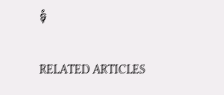ទុំ

RELATED ARTICLES